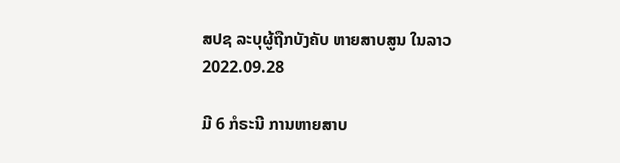ສປຊ ລະບຸຜູ້ຖືກບັງຄັບ ຫາຍສາບສູນ ໃນລາວ
2022.09.28

ມີ 6 ກໍຣະນີ ການຫາຍສາບ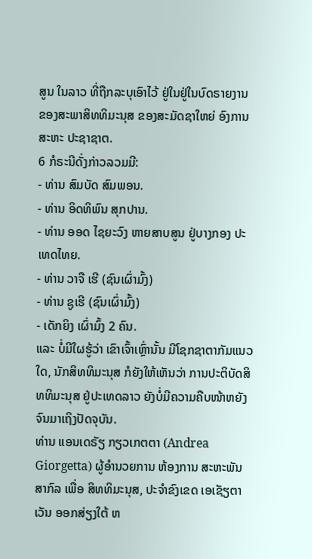ສູນ ໃນລາວ ທີ່ຖືກລະບຸເອົາໄວ້ ຢູ່ໃນຢູ່ໃນບົດຣາຍງານ ຂອງສະພາສິທທິມະນຸສ ຂອງສະມັດຊາໃຫຍ່ ອົງການສະຫະ ປະຊາຊາຕ.
6 ກໍຣະນີດັ່ງກ່າວລວມມີ:
- ທ່ານ ສົມບັດ ສົມພອນ.
- ທ່ານ ອິດທິພົນ ສຸກປານ.
- ທ່ານ ອອດ ໄຊຍະວົງ ຫາຍສາບສູນ ຢູ່ບາງກອງ ປະເທດໄທຍ.
- ທ່ານ ວາຈື ເຮີ (ຊົນເຜົ່າມົ້ງ)
- ທ່ານ ຊູເຮີ (ຊົນເຜົ່າມົ້ງ)
- ເດັກຍິງ ເຜົ່າມົ້ງ 2 ຄົນ.
ແລະ ບໍ່ມີໃຜຮູ້ວ່າ ເຂົາເຈົ້າເຫຼົ່ານັ້ນ ມີໂຊກຊາຕາກັມແນວໃດ, ນັກສິທທິມະນຸສ ກໍຍັງໃຫ້ເຫັນວ່າ ການປະຕິບັດສິທທິມະນຸສ ຢູ່ປະເທດລາວ ຍັງບໍ່ມີຄວາມຄືບໜ້າຫຍັງ ຈົນມາເຖິງປັດຈຸບັນ.
ທ່ານ ແອນເດຣັຽ ກຽວເກຕຕາ (Andrea Giorgetta) ຜູ້ອໍານວຍການ ຫ້ອງການ ສະຫະພັນສາກົລ ເພື່ອ ສິທທິມະນຸສ, ປະຈໍາຂົງເຂດ ເອເຊັຽຕາເວັນ ອອກສ່ຽງໃຕ້ ຫ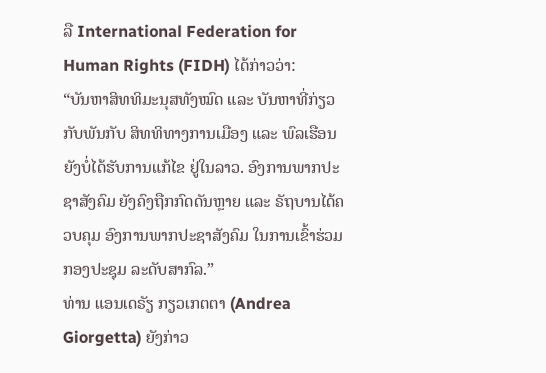ລື International Federation for Human Rights (FIDH) ໄດ້ກ່າວວ່າ:
“ບັນຫາສິທທິມະນຸສທັງໝົດ ແລະ ບັນຫາທີ່ກ່ຽວກັບພັນກັບ ສິທທິທາງການເມືອງ ແລະ ພົລເຮືອນ ຍັງບໍ່ໄດ້ຮັບການແກ້ໄຂ ຢູ່ໃນລາວ. ອົງການພາກປະຊາສັງຄົມ ຍັງຄົງຖືກກົດດັນຫຼາຍ ແລະ ຣັຖບານໄດ້ຄວບຄຸມ ອົງການພາກປະຊາສັງຄົມ ໃນການເຂົ້າຮ່ວມກອງປະຊຸມ ລະດັບສາກົລ.”
ທ່ານ ແອນເດຣັຽ ກຽວເກຕຕາ (Andrea Giorgetta) ຍັງກ່າວ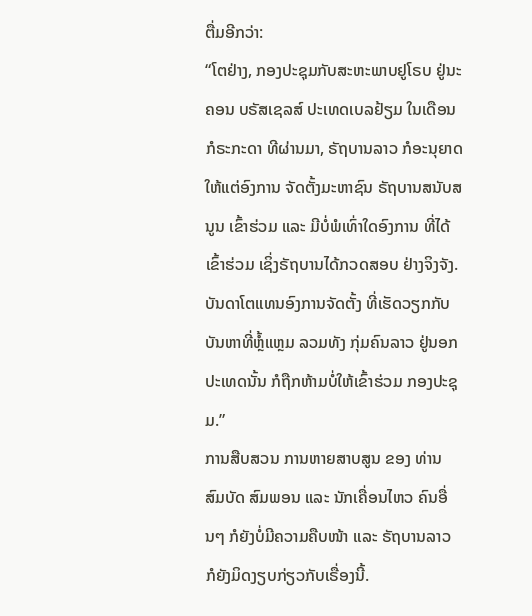ຕື່ມອີກວ່າ:
“ໂຕຢ່າງ, ກອງປະຊຸມກັບສະຫະພາບຢູໂຣບ ຢູ່ນະຄອນ ບຣັສເຊລສ໌ ປະເທດເບລຢ້ຽມ ໃນເດືອນ ກໍຣະກະດາ ທີຜ່ານມາ, ຣັຖບານລາວ ກໍອະນຸຍາດໃຫ້ແຕ່ອົງການ ຈັດຕັ້ງມະຫາຊົນ ຣັຖບານສນັບສນູນ ເຂົ້າຮ່ວມ ແລະ ມີບໍ່ພໍເທົ່າໃດອົງການ ທີ່ໄດ້ເຂົ້າຮ່ວມ ເຊິ່ງຣັຖບານໄດ້ກວດສອບ ຢ່າງຈິງຈັງ. ບັນດາໂຕແທນອົງການຈັດຕັ້ງ ທີ່ເຮັດວຽກກັບ ບັນຫາທີ່ຫຼໍ້ແຫຼມ ລວມທັງ ກຸ່ມຄົນລາວ ຢູ່ນອກປະເທດນັ້ນ ກໍຖືກຫ້າມບໍ່ໃຫ້ເຂົ້າຮ່ວມ ກອງປະຊຸມ.”
ການສືບສວນ ການຫາຍສາບສູນ ຂອງ ທ່ານ ສົມບັດ ສົມພອນ ແລະ ນັກເຄື່ອນໄຫວ ຄົນອື່ນໆ ກໍຍັງບໍ່ມີຄວາມຄືບໜ້າ ແລະ ຣັຖບານລາວ ກໍຍັງມິດງຽບກ່ຽວກັບເຣື່ອງນີ້.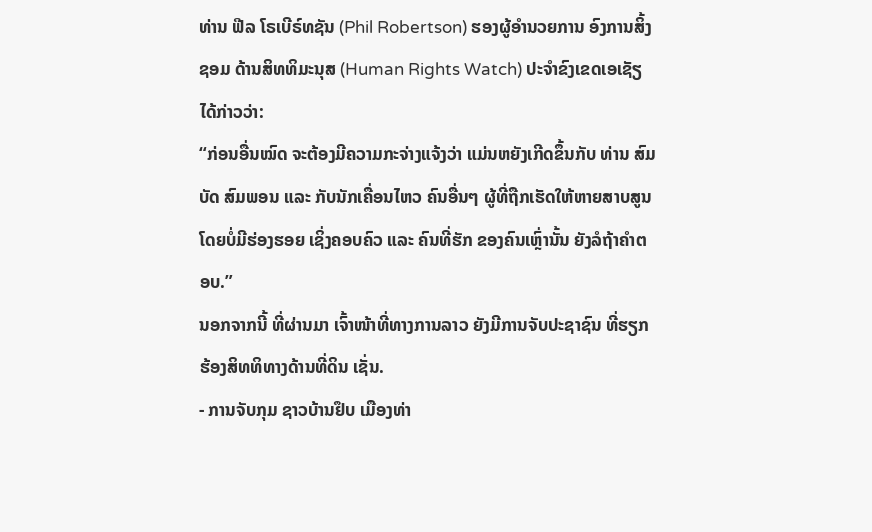ທ່ານ ຟີລ ໂຣເບີຣ໌ທຊັນ (Phil Robertson) ຮອງຜູ້ອໍານວຍການ ອົງການສິ້ງຊອມ ດ້ານສິທທິມະນຸສ (Human Rights Watch) ປະຈໍາຂົງເຂດເອເຊັຽ ໄດ້ກ່າວວ່າ:
“ກ່ອນອື່ນໝົດ ຈະຕ້ອງມີຄວາມກະຈ່າງແຈ້ງວ່າ ແມ່ນຫຍັງເກີດຂຶ້ນກັບ ທ່ານ ສົມບັດ ສົມພອນ ແລະ ກັບນັກເຄື່ອນໄຫວ ຄົນອື່ນໆ ຜູ້ທີ່ຖືກເຮັດໃຫ້ຫາຍສາບສູນ ໂດຍບໍ່ມີຮ່ອງຮອຍ ເຊິ່ງຄອບຄົວ ແລະ ຄົນທີ່ຮັກ ຂອງຄົນເຫຼົ່ານັ້ນ ຍັງລໍຖ້າຄຳຕອບ.”
ນອກຈາກນີ້ ທີ່ຜ່ານມາ ເຈົ້າໜ້າທີ່ທາງການລາວ ຍັງມີການຈັບປະຊາຊົນ ທີ່ຮຽກຮ້ອງສິທທິທາງດ້ານທີ່ດິນ ເຊັ່ນ.
- ການຈັບກຸມ ຊາວບ້ານຢຶບ ເມືອງທ່າ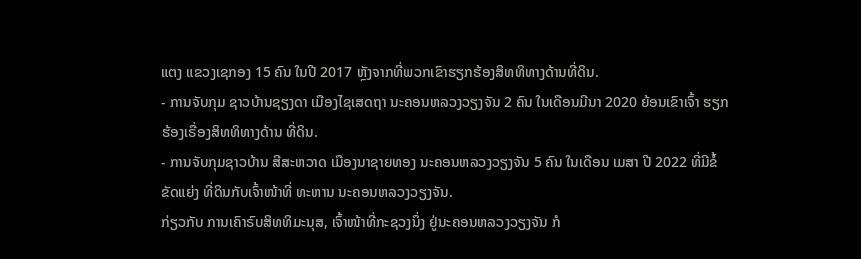ແຕງ ແຂວງເຊກອງ 15 ຄົນ ໃນປີ 2017 ຫຼັງຈາກທີ່ພວກເຂົາຮຽກຮ້ອງສິທທິທາງດ້ານທີ່ດິນ.
- ການຈັບກຸມ ຊາວບ້ານຊຽງດາ ເມືອງໄຊເສດຖາ ນະຄອນຫລວງວຽງຈັນ 2 ຄົນ ໃນເດືອນມີນາ 2020 ຍ້ອນເຂົາເຈົ້າ ຮຽກຮ້ອງເຣື່ອງສິທທິທາງດ້ານ ທີ່ດິນ.
- ການຈັບກຸມຊາວບ້ານ ສີສະຫວາດ ເມືອງນາຊາຍທອງ ນະຄອນຫລວງວຽງຈັນ 5 ຄົນ ໃນເດືອນ ເມສາ ປີ 2022 ທີ່ມີຂໍ້ຂັດແຍ່ງ ທີ່ດິນກັບເຈົ້າໜ້າທີ່ ທະຫານ ນະຄອນຫລວງວຽງຈັນ.
ກ່ຽວກັບ ການເຄົາຣົບສິທທິມະນຸສ, ເຈົ້າໜ້າທີ່ກະຊວງນຶ່ງ ຢູ່ນະຄອນຫລວງວຽງຈັນ ກໍ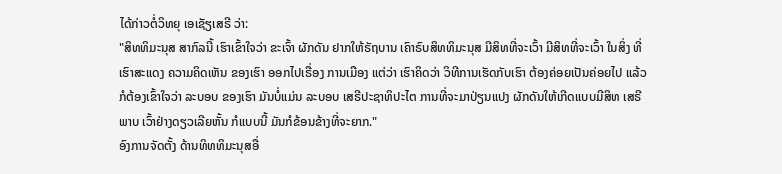ໄດ້ກ່າວຕໍ່ວິທຍຸ ເອເຊັຽເສຣີ ວ່າ:
"ສິທທິມະນຸສ ສາກົລນີ້ ເຮົາເຂົ້າໃຈວ່າ ຂະເຈົ້າ ຜັກດັນ ຢາກໃຫ້ຣັຖບານ ເຄົາຣົບສິທທິມະນຸສ ມີສິທທີ່ຈະເວົ້າ ມີສິທທີ່ຈະເວົ້າ ໃນສິ່ງ ທີ່ເຮົາສະແດງ ຄວາມຄິດເຫັນ ຂອງເຮົາ ອອກໄປເຣື່ອງ ການເມືອງ ແຕ່ວ່າ ເຮົາຄິດວ່າ ວິທີການເຮັດກັບເຮົາ ຕ້ອງຄ່ອຍເປັນຄ່ອຍໄປ ແລ້ວກໍຕ້ອງເຂົ້າໃຈວ່າ ລະບອບ ຂອງເຮົາ ມັນບໍ່ແມ່ນ ລະບອບ ເສຣີປະຊາທິປະໄຕ ການທີ່ຈະມາປ່ຽນແປງ ຜັກດັນໃຫ້ເກີດແບບມີສິທ ເສຣີພາບ ເວົ້າຢ່າງດຽວເລີຍຫັ້ນ ກໍແບບນີ້ ມັນກໍຂ້ອນຂ້າງທີ່ຈະຍາກ."
ອົງການຈັດຕັ້ງ ດ້ານທິທທິມະນຸສອື່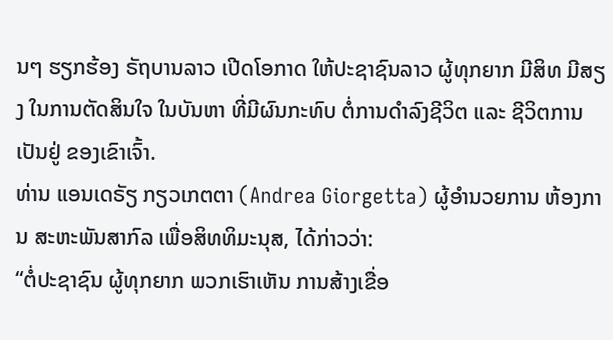ນໆ ຮຽກຮ້ອງ ຣັຖບານລາວ ເປີດໂອກາດ ໃຫ້ປະຊາຊົນລາວ ຜູ້ທຸກຍາກ ມີສິທ ມີສຽງ ໃນການຕັດສິນໃຈ ໃນບັນຫາ ທີ່ມີຜົນກະທົບ ຕໍ່ການດຳລົງຊີວິຕ ແລະ ຊີວິຕການເປັນຢູ່ ຂອງເຂົາເຈົ້າ.
ທ່ານ ແອນເດຣັຽ ກຽວເກຕຕາ (Andrea Giorgetta) ຜູ້ອໍານວຍການ ຫ້ອງການ ສະຫະພັນສາກົລ ເພື່ອສິທທິມະນຸສ, ໄດ້ກ່າວວ່າ:
“ຕໍ່ປະຊາຊົນ ຜູ້ທຸກຍາກ ພວກເຮົາເຫັນ ການສ້າງເຂື່ອ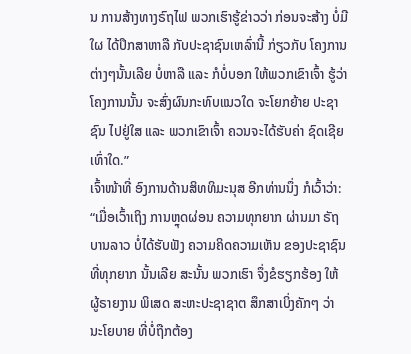ນ ການສ້າງທາງຣົຖໄຟ ພວກເຮົາຮູ້ຂ່າວວ່າ ກ່ອນຈະສ້າງ ບໍ່ມີໃຜ ໄດ້ປຶກສາຫາລື ກັບປະຊາຊົນເຫລົ່ານີ້ ກ່ຽວກັບ ໂຄງການຕ່າງໆນັ້ນເລີຍ ບໍ່ຫາລື ແລະ ກໍບໍ່ບອກ ໃຫ້ພວກເຂົາເຈົ້າ ຮູ້ວ່າ ໂຄງການນັ້ນ ຈະສົ່ງຜົນກະທົບແນວໃດ ຈະໂຍກຍ້າຍ ປະຊາຊົນ ໄປຢູ່ໃສ ແລະ ພວກເຂົາເຈົ້າ ຄວນຈະໄດ້ຮັບຄ່າ ຊົດເຊີຍເທົ່າໃດ.”
ເຈົ້າໜ້າທີ່ ອົງການດ້ານສິທທິມະນຸສ ອີກທ່ານນຶ່ງ ກໍເວົ້າວ່າ:
“ເມື່ອເວົ້າເຖິງ ການຫຼຸດຜ່ອນ ຄວາມທຸກຍາກ ຜ່ານມາ ຣັຖບານລາວ ບໍ່ໄດ້ຮັບຟັງ ຄວາມຄິດຄວາມເຫັນ ຂອງປະຊາຊົນ ທີ່ທຸກຍາກ ນັ້ນເລີຍ ສະນັ້ນ ພວກເຮົາ ຈຶ່ງຂໍຮຽກຮ້ອງ ໃຫ້ ຜູ້ຣາຍງານ ພິເສດ ສະຫະປະຊາຊາຕ ສຶກສາເບິ່ງຄັກໆ ວ່າ ນະໂຍບາຍ ທີ່ບໍ່ຖືກຕ້ອງ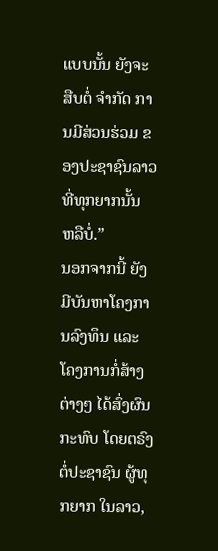ແບບນັ້ນ ຍັງຈະສືບຕໍ່ ຈຳກັດ ການມີສ່ວນຮ່ວມ ຂອງປະຊາຊົນລາວ ທີ່ທຸກຍາກນັ້ນ ຫລືບໍ່.”
ນອກຈາກນີ້ ຍັງມີບັນຫາໂຄງການລົງທຶນ ແລະ ໂຄງການກໍ່ສ້າງຕ່າງໆ ໄດ້ສົ່ງຜົນກະທົບ ໂດຍຕຣົງ ຕໍ່ປະຊາຊົນ ຜູ້ທຸກຍາກ ໃນລາວ,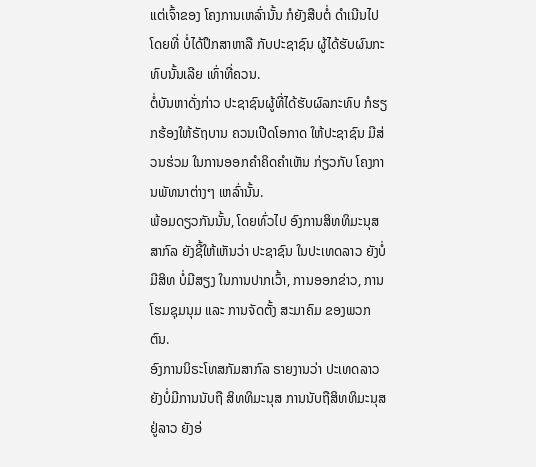ແຕ່ເຈົ້າຂອງ ໂຄງການເຫລົ່ານັ້ນ ກໍຍັງສືບຕໍ່ ດຳເນີນໄປ ໂດຍທີ່ ບໍ່ໄດ້ປຶກສາຫາລື ກັບປະຊາຊົນ ຜູ້ໄດ້ຮັບຜົນກະທົບນັ້ນເລີຍ ເທົ່າທີ່ຄວນ.
ຕໍ່ບັນຫາດັ່ງກ່າວ ປະຊາຊົນຜູ້ທີ່ໄດ້ຮັບຜົລກະທົບ ກໍຮຽກຮ້ອງໃຫ້ຣັຖບານ ຄວນເປີດໂອກາດ ໃຫ້ປະຊາຊົນ ມີສ່ວນຮ່ວມ ໃນການອອກຄຳຄິດຄຳເຫັນ ກ່ຽວກັບ ໂຄງການພັທນາຕ່າງໆ ເຫລົ່ານັ້ນ.
ພ້ອມດຽວກັນນັ້ນ, ໂດຍທົ່ວໄປ ອົງການສິທທິມະນຸສ ສາກົລ ຍັງຊີ້ໃຫ້ເຫັນວ່າ ປະຊາຊົນ ໃນປະເທດລາວ ຍັງບໍ່ມີສິທ ບໍ່ມີສຽງ ໃນການປາກເວົ້າ, ການອອກຂ່າວ, ການໂຮມຊຸມນຸມ ແລະ ການຈັດຕັ້ງ ສະມາຄົມ ຂອງພວກຕົນ.
ອົງການນິຣະໂທສກັມສາກົລ ຣາຍງານວ່າ ປະເທດລາວ ຍັງບໍ່ມີການນັບຖື ສິທທິມະນຸສ ການນັບຖືສິທທິມະນຸສ ຢູ່ລາວ ຍັງອ່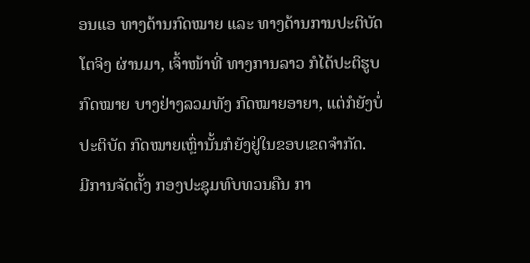ອນແອ ທາງດ້ານກົດໝາຍ ແລະ ທາງດ້ານການປະຕິບັດໂຕຈິງ ຜ່ານມາ, ເຈົ້າໜ້າທີ່ ທາງການລາວ ກໍໄດ້ປະຕິຮູບກົດໝາຍ ບາງຢ່າງລວມທັງ ກົດໝາຍອາຍາ, ແຕ່ກໍຍັງບໍ່ປະຕິບັດ ກົດໝາຍເຫຼົ່ານັ້ນກໍຍັງຢູ່ໃນຂອບເຂດຈຳກັດ.
ມີການຈັດຕັ້ງ ກອງປະຊຸມທົບທວນຄືນ ກາ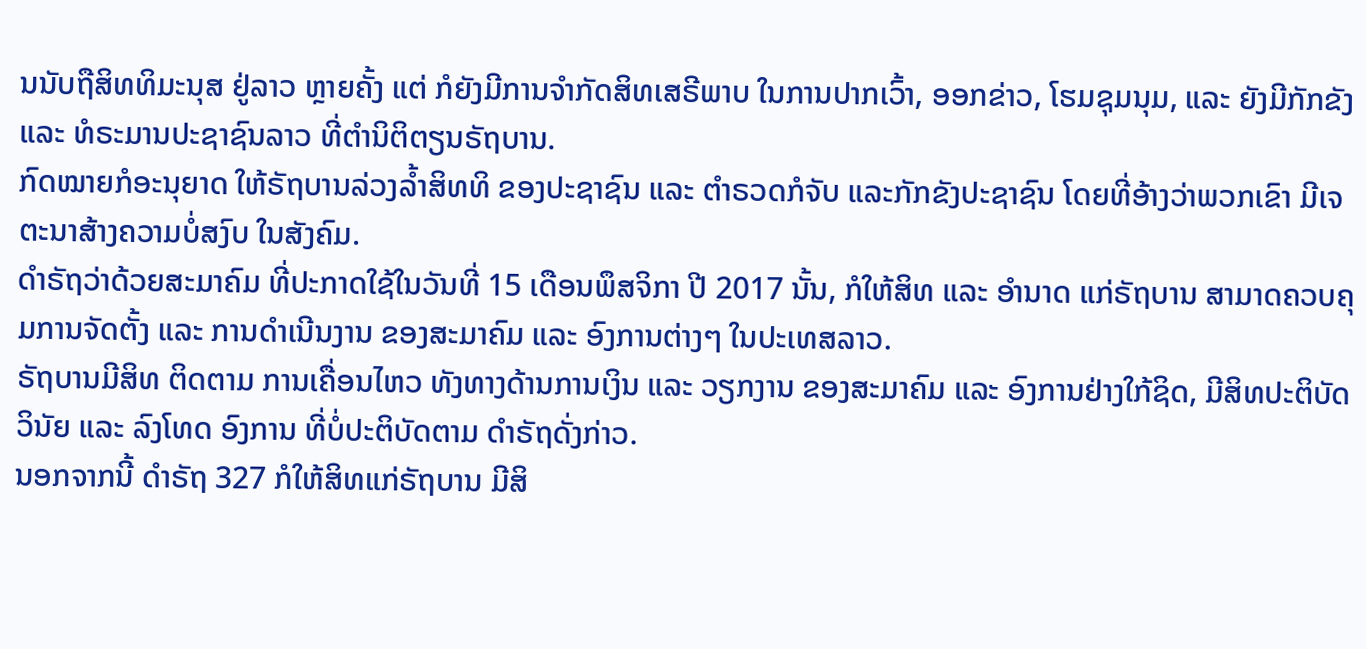ນນັບຖືສິທທິມະນຸສ ຢູ່ລາວ ຫຼາຍຄັ້ງ ແຕ່ ກໍຍັງມີການຈຳກັດສິທເສຣີພາບ ໃນການປາກເວົ້າ, ອອກຂ່າວ, ໂຮມຊຸມນຸມ, ແລະ ຍັງມີກັກຂັງ ແລະ ທໍຣະມານປະຊາຊົນລາວ ທີ່ຕຳນິຕິຕຽນຣັຖບານ.
ກົດໝາຍກໍອະນຸຍາດ ໃຫ້ຣັຖບານລ່ວງລໍ້າສິທທິ ຂອງປະຊາຊົນ ແລະ ຕຳຣວດກໍຈັບ ແລະກັກຂັງປະຊາຊົນ ໂດຍທີ່ອ້າງວ່າພວກເຂົາ ມີເຈຕະນາສ້າງຄວາມບໍ່ສງົບ ໃນສັງຄົມ.
ດຳຣັຖວ່າດ້ວຍສະມາຄົມ ທີ່ປະກາດໃຊ້ໃນວັນທີ່ 15 ເດືອນພຶສຈິກາ ປີ 2017 ນັ້ນ, ກໍໃຫ້ສິທ ແລະ ອຳນາດ ແກ່ຣັຖບານ ສາມາດຄວບຄຸມການຈັດຕັ້ງ ແລະ ການດຳເນີນງານ ຂອງສະມາຄົມ ແລະ ອົງການຕ່າງໆ ໃນປະເທສລາວ.
ຣັຖບານມີສິທ ຕິດຕາມ ການເຄື່ອນໄຫວ ທັງທາງດ້ານການເງິນ ແລະ ວຽກງານ ຂອງສະມາຄົມ ແລະ ອົງການຢ່າງໃກ້ຊິດ, ມີສິທປະຕິບັດວິນັຍ ແລະ ລົງໂທດ ອົງການ ທີ່ບໍ່ປະຕິບັດຕາມ ດຳຣັຖດັ່ງກ່າວ.
ນອກຈາກນີ້ ດຳຣັຖ 327 ກໍໃຫ້ສິທແກ່ຣັຖບານ ມີສິ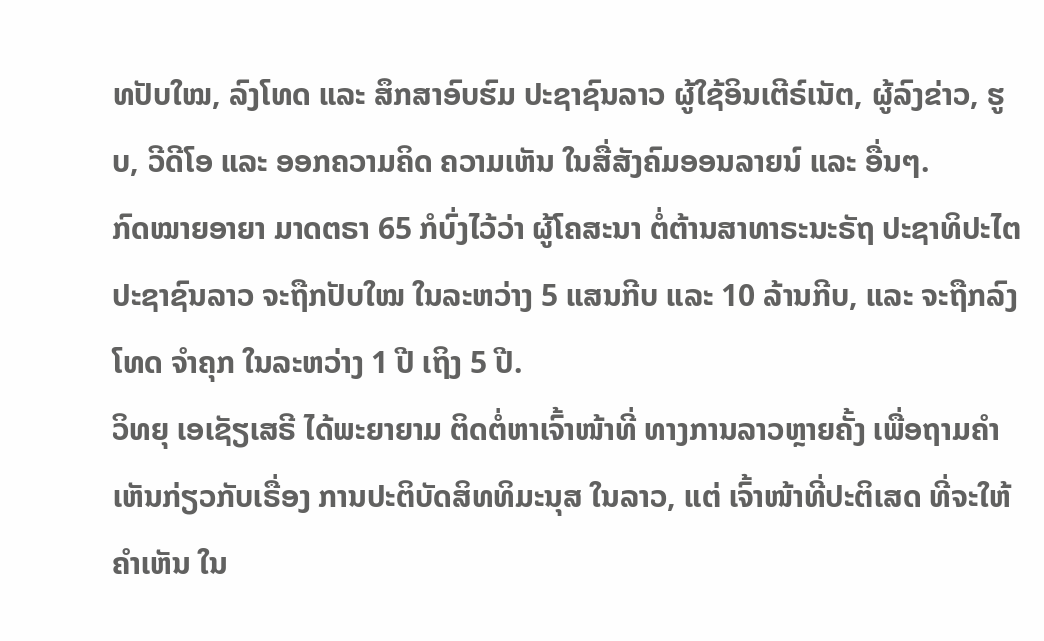ທປັບໃໝ, ລົງໂທດ ແລະ ສຶກສາອົບຮົມ ປະຊາຊົນລາວ ຜູ້ໃຊ້ອິນເຕີຣ໌ເນັຕ, ຜູ້ລົງຂ່າວ, ຮູບ, ວີດີໂອ ແລະ ອອກຄວາມຄິດ ຄວາມເຫັນ ໃນສື່ສັງຄົມອອນລາຍນ໌ ແລະ ອື່ນໆ.
ກົດໝາຍອາຍາ ມາດຕຣາ 65 ກໍບົ່ງໄວ້ວ່າ ຜູ້ໂຄສະນາ ຕໍ່ຕ້ານສາທາຣະນະຣັຖ ປະຊາທິປະໄຕ ປະຊາຊົນລາວ ຈະຖືກປັບໃໝ ໃນລະຫວ່າງ 5 ແສນກີບ ແລະ 10 ລ້ານກີບ, ແລະ ຈະຖືກລົງໂທດ ຈຳຄຸກ ໃນລະຫວ່າງ 1 ປີ ເຖິງ 5 ປີ.
ວິທຍຸ ເອເຊັຽເສຣີ ໄດ້ພະຍາຍາມ ຕິດຕໍ່ຫາເຈົ້າໜ້າທີ່ ທາງການລາວຫຼາຍຄັ້ງ ເພື່ອຖາມຄຳເຫັນກ່ຽວກັບເຣື່ອງ ການປະຕິບັດສິທທິມະນຸສ ໃນລາວ, ແຕ່ ເຈົ້າໜ້າທີ່ປະຕິເສດ ທີ່ຈະໃຫ້ຄຳເຫັນ ໃນ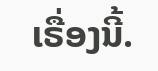ເຣື່ອງນີ້.